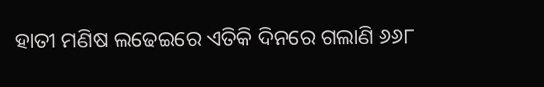ହାତୀ ମଣିଷ ଲଢେଇରେ ଏତିକି ଦିନରେ ଗଲାଣି ୬୬୮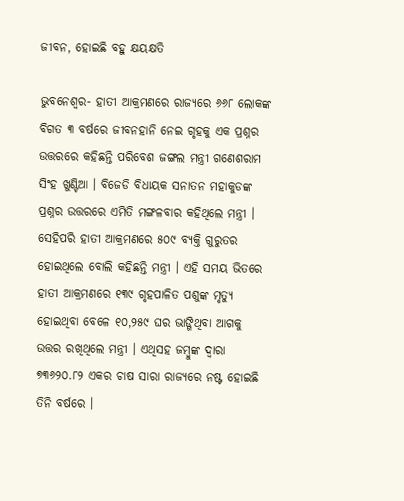ଜୀବନ, ହୋଇଛି ବହୁ କ୍ଷୟକ୍ଷତି

ଭୁବନେଶ୍ୱର- ହାତୀ ଆକ୍ରମଣରେ ରାଜ୍ୟରେ ୬୬୮ ଲୋକଙ୍କ ବିଗତ ୩ ବର୍ଷରେ ଜୀବନହାନି ନେଇ ଗୃହକୁ ଏକ ପ୍ରଶ୍ନର ଉତ୍ତରରେ କହିଛନ୍ତି ପରିବେଶ ଜଙ୍ଗଲ ମନ୍ତ୍ରୀ ଗଣେଶରାମ ସିଂହ ଖୁଣ୍ଟିଆ । ବିଜେଡି ବିଧାୟକ ସନାତନ ମହାକୁଡଙ୍କ ପ୍ରଶ୍ନର ଉତ୍ତରରେ ଏମିତି ମଙ୍ଗଳବାର କହିଥିଲେ ମନ୍ତ୍ରୀ । ସେହିପରି ହାତୀ ଆକ୍ରମଣରେ ୫୦୯ ବ୍ୟକ୍ତି ଗୁରୁତର ହୋଇଥିଲେ ବୋଲି କହିଛନ୍ତି ମନ୍ତ୍ରୀ । ଏହି ସମୟ ଭିତରେ ହାତୀ ଆକ୍ରମଣରେ ୧୩୯ ଗୃହପାଳିତ ପଶୁଙ୍କ ମୃତ୍ୟୁ ହୋଇଥିବା ବେଳେ ୧୦,୨୫୯ ଘର ଭାଙ୍ଗିଥିବା ଆଗକୁ ଉତ୍ତର ରଖିଥିଲେ ମନ୍ତ୍ରୀ । ଏଥିସହ ଜମ୍ବୁଙ୍କ ଦ୍ୱାରା ୭୩୬୨୦.୮୨ ଏକର ଚାଷ ସାରା ରାଜ୍ୟରେ ନଷ୍ଟ ହୋଇଛି ତିନି ବର୍ଷରେ ।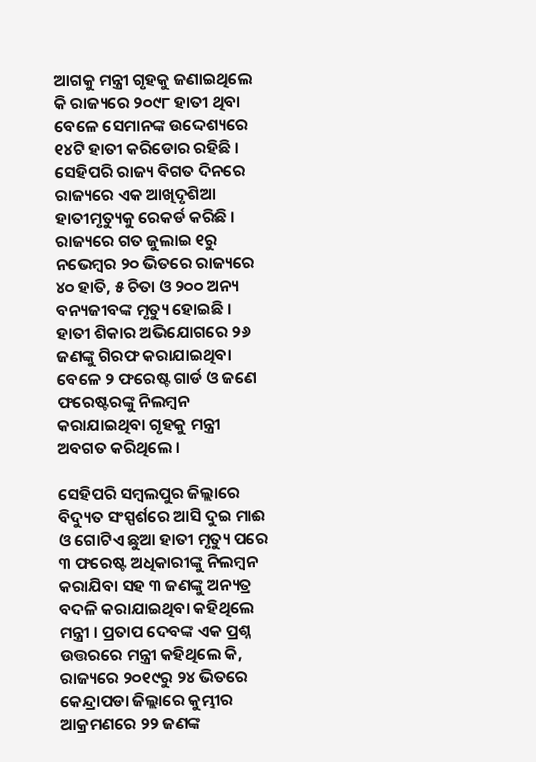ଆଗକୁ ମନ୍ତ୍ରୀ ଗୃହକୁ ଜଣାଇଥିଲେ କି ରାଜ୍ୟରେ ୨୦୯୮ ହାତୀ ଥିବା ବେଳେ ସେମାନଙ୍କ ଉଦ୍ଦେଶ୍ୟରେ ୧୪ଟି ହାତୀ କରିଡୋର ରହିଛି । ସେହିପରି ରାଜ୍ୟ ବିଗତ ଦିନରେ ରାଜ୍ୟରେ ଏକ ଆଖିଦୃଶିଆ ହାତୀମୃତ୍ୟୁକୁ ରେକର୍ଡ କରିଛି । ରାଜ୍ୟରେ ଗତ ଜୁଲାଇ ୧ରୁ ନଭେମ୍ବର ୨୦ ଭିତରେ ରାଜ୍ୟରେ ୪୦ ହାତି, ୫ ଚିତା ଓ ୨୦୦ ଅନ୍ୟ ବନ୍ୟଜୀବଙ୍କ ମୃତ୍ୟୁ ହୋଇଛି । ହାତୀ ଶିକାର ଅଭିଯୋଗରେ ୨୬ ଜଣଙ୍କୁ ଗିରଫ କରାଯାଇଥିବା ବେଳେ ୨ ଫରେଷ୍ଟ ଗାର୍ଡ ଓ ଜଣେ ଫରେଷ୍ଟରଙ୍କୁ ନିଲମ୍ବନ କରାଯାଇଥିବା ଗୃହକୁ ମନ୍ତ୍ରୀ ଅବଗତ କରିଥିଲେ ।

ସେହିପରି ସମ୍ବଲପୁର ଜିଲ୍ଲାରେ ବିଦ୍ୟୁତ ସଂସ୍ପର୍ଶରେ ଆସି ଦୁଇ ମାଈ ଓ ଗୋଟିଏ ଛୁଆ ହାତୀ ମୃତ୍ୟୁ ପରେ ୩ ଫରେଷ୍ଟ ଅଧିକାରୀଙ୍କୁ ନିଲମ୍ବନ କରାଯିବା ସହ ୩ ଜଣଙ୍କୁ ଅନ୍ୟତ୍ର ବଦଳି କରାଯାଇଥିବା କହିଥିଲେ ମନ୍ତ୍ରୀ । ପ୍ରତାପ ଦେବଙ୍କ ଏକ ପ୍ରଶ୍ନ ଉତ୍ତରରେ ମନ୍ତ୍ରୀ କହିଥିଲେ କି, ରାଜ୍ୟରେ ୨୦୧୯ରୁ ୨୪ ଭିତରେ କେନ୍ଦ୍ରାପଡା ଜିଲ୍ଲାରେ କୁମ୍ଭୀର ଆକ୍ରମଣରେ ୨୨ ଜଣଙ୍କ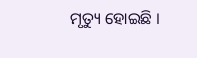ମୃତ୍ୟୁ ହୋଇଛି ।